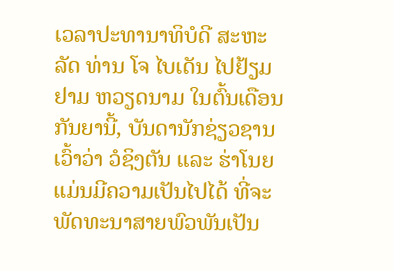ເວລາປະທານາທິບໍດີ ສະຫະລັດ ທ່ານ ໂຈ ໄບເດັນ ໄປຢ້ຽມຢາມ ຫວຽດນາມ ໃນຕົ້ນເດືອນກັນຍານີ້, ບັນດານັກຊ່ຽວຊານ ເວົ້າວ່າ ວໍຊິງຕັນ ແລະ ຮ່າໂນຍ ແມ່ນມີຄວາມເປັນໄປໄດ້ ທີ່ຈະພັດທະນາສາຍພົວພັນເປັນ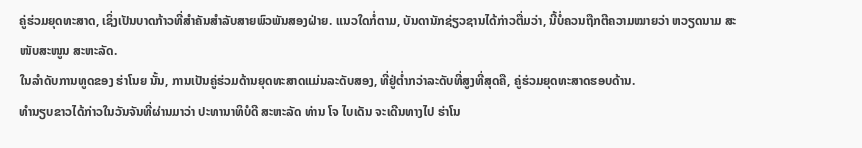ຄູ່ຮ່ວມຍຸດທະສາດ, ເຊິ່ງເປັນບາດກ້າວທີ່ສຳຄັນສຳລັບສາຍພົວພັນສອງຝ່າຍ. ແນວໃດກໍ່ຕາມ, ບັນດານັກຊ່ຽວຊານໄດ້ກ່າວຕື່ມວ່າ, ນີ້ບໍ່ຄວນຖືກຕີຄວາມໝາຍວ່າ ຫວຽດນາມ ສະໜັບສະໜູນ ສະຫະລັດ.
ໃນລຳດັບການທູດຂອງ ຮ່າໂນຍ ນັ້ນ, ການເປັນຄູ່ຮ່ວມດ້ານຍຸດທະສາດແມ່ນລະດັບສອງ, ທີ່ຢູ່ຕ່ຳກວ່າລະດັບທີ່ສູງທີ່ສຸດຄື, ຄູ່ຮ່ວມຍຸດທະສາດຮອບດ້ານ.
ທຳນຽບຂາວໄດ້ກ່າວໃນວັນຈັນທີ່ຜ່ານມາວ່າ ປະທານາທິບໍດີ ສະຫະລັດ ທ່ານ ໂຈ ໄບເດັນ ຈະເດີນທາງໄປ ຮ່າໂນ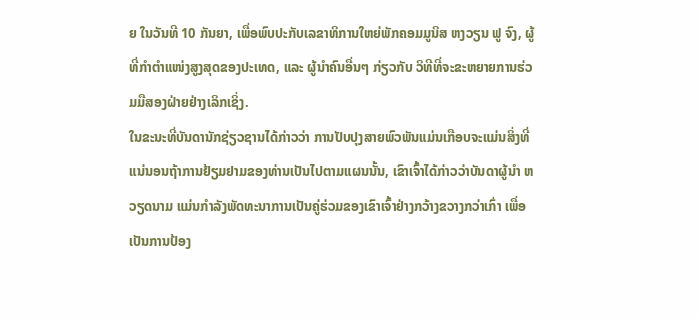ຍ ໃນວັນທີ 10 ກັນຍາ, ເພື່ອພົບປະກັບເລຂາທິການໃຫຍ່ພັກຄອມມູນິສ ຫງວຽນ ຟູ ຈົງ, ຜູ້ທີ່ກຳຕຳແໜ່ງສູງສຸດຂອງປະເທດ, ແລະ ຜູ້ນຳຄົນອື່ນໆ ກ່ຽວກັບ ວິທີທີ່ຈະຂະຫຍາຍການຮ່ວມມືສອງຝ່າຍຢ່າງເລິກເຊິ່ງ.
ໃນຂະນະທີ່ບັນດານັກຊ່ຽວຊານໄດ້ກ່າວວ່າ ການປັບປຸງສາຍພົວພັນແມ່ນເກືອບຈະແມ່ນສິ່ງທີ່ແນ່ນອນຖ້າການຢ້ຽມຢາມຂອງທ່ານເປັນໄປຕາມແຜນນັ້ນ, ເຂົາເຈົ້າໄດ້ກ່າວວ່າບັນດາຜູ້ນຳ ຫວຽດນາມ ແມ່ນກຳລັງພັດທະນາການເປັນຄູ່ຮ່ວມຂອງເຂົາເຈົ້າຢ່າງກວ້າງຂວາງກວ່າເກົ່າ ເພື່ອເປັນການປ້ອງ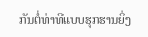ກັນຕໍ່ທ່າທີແບບຮຸກຮານຍິ່ງ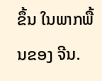ຂຶ້ນ ໃນພາກພື້ນຂອງ ຈີນ.